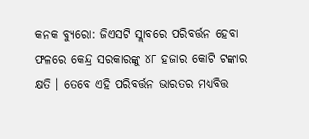କନକ ବ୍ୟୁରୋ: ଜିଏସଟି ସ୍ଲାବରେ ପରିବର୍ତ୍ତନ ହେବା ଫଳରେ କେନ୍ଦ୍ର ସରକାରଙ୍କୁ ୪୮ ହଜାର କୋଟି ଟଙ୍କାର କ୍ଷତି । ତେବେ ଏହି ପରିବର୍ତ୍ତନ ଭାରତର ମଧ୍ୟବିତ୍ତ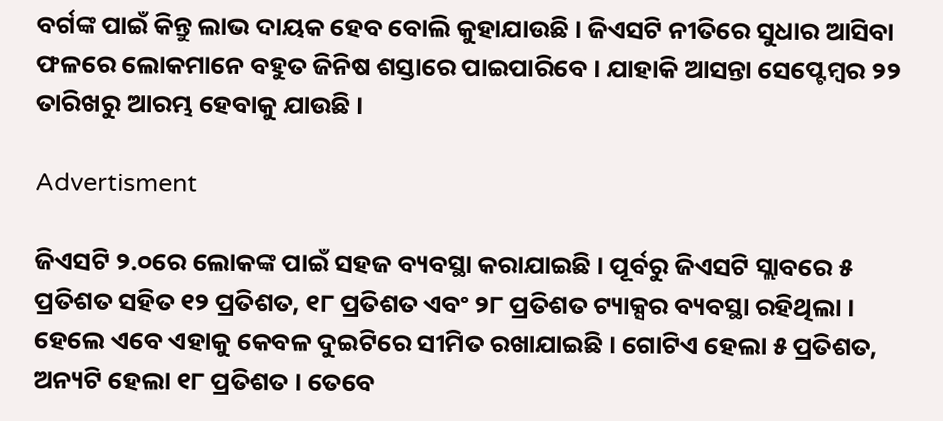ବର୍ଗଙ୍କ ପାଇଁ କିନ୍ତୁ ଲାଭ ଦାୟକ ହେବ ବୋଲି କୁହାଯାଉଛି । ଜିଏସଟି ନୀତିରେ ସୁଧାର ଆସିବା ଫଳରେ ଲୋକମାନେ ବହୁତ ଜିନିଷ ଶସ୍ତାରେ ପାଇପାରିବେ । ଯାହାକି ଆସନ୍ତା ସେପ୍ଟେମ୍ବର ୨୨ ତାରିଖରୁ ଆରମ୍ଭ ହେବାକୁ ଯାଉଛି ।

Advertisment

ଜିଏସଟି ୨.୦ରେ ଲୋକଙ୍କ ପାଇଁ ସହଜ ବ୍ୟବସ୍ଥା କରାଯାଇଛି । ପୂର୍ବରୁ ଜିଏସଟି ସ୍ଲାବରେ ୫ ପ୍ରତିଶତ ସହିତ ୧୨ ପ୍ରତିଶତ, ୧୮ ପ୍ରତିଶତ ଏବଂ ୨୮ ପ୍ରତିଶତ ଟ୍ୟାକ୍ସର ବ୍ୟବସ୍ଥା ରହିଥିଲା । ହେଲେ ଏବେ ଏହାକୁ କେବଳ ଦୁଇଟିରେ ସୀମିତ ରଖାଯାଇଛି । ଗୋଟିଏ ହେଲା ୫ ପ୍ରତିଶତ, ଅନ୍ୟଟି ହେଲା ୧୮ ପ୍ରତିଶତ । ତେବେ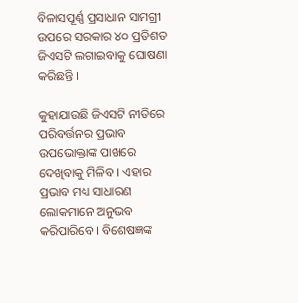ବିଳାସପୂର୍ଣ୍ଣ ପ୍ରସାଧାନ ସାମଗ୍ରୀ ଉପରେ ସରକାର ୪୦ ପ୍ରତିଶତ ଜିଏସଟି ଲଗାଇବାକୁ ଘୋଷଣା କରିଛନ୍ତି ।

କୁହାଯାଉଛି ଜିଏସଟି ନୀତିରେ ପରିବର୍ତ୍ତନର ପ୍ରଭାବ ଉପଭୋକ୍ତାଙ୍କ ପାଖରେ ଦେଖିବାକୁ ମିଳିବ । ଏହାର ପ୍ରଭାବ ମଧ୍ୟ ସାଧାରଣ ଲୋକମାନେ ଅନୁଭବ କରିପାରିବେ । ବିଶେଷଜ୍ଞଙ୍କ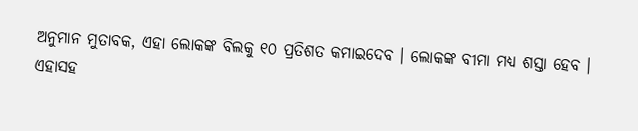ଅନୁମାନ ମୁତାବକ, ଏହା ଲୋକଙ୍କ ବିଲକୁ ୧୦ ପ୍ରତିଶତ କମାଇଦେବ । ଲୋକଙ୍କ ବୀମା ମଧ୍ୟ ଶସ୍ତା ହେବ । ଏହାସହ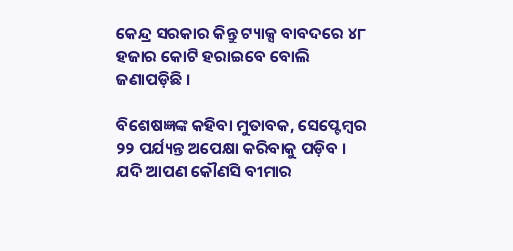କେନ୍ଦ୍ର ସରକାର କିନ୍ତୁ ଟ୍ୟାକ୍ସ ବାବଦରେ ୪୮  ହଜାର କୋଟି ହରାଇବେ ବୋଲି ଜଣାପଡ଼ିଛି ।

ବିଶେଷଜ୍ଞଙ୍କ କହିବା ମୁତାବକ, ସେପ୍ଟେମ୍ବର ୨୨ ପର୍ଯ୍ୟନ୍ତ ଅପେକ୍ଷା କରିବାକୁ ପଡ଼ିବ । ଯଦି ଆପଣ କୌଣସି ବୀମାର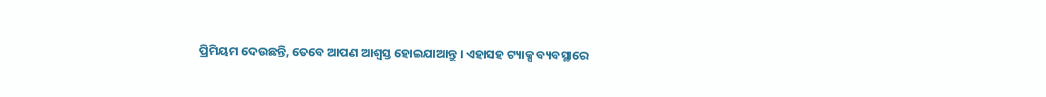ପ୍ରିମିୟମ ଦେଉଛନ୍ତି, ତେବେ ଆପଣ ଆଶ୍ୱସ୍ତ ହୋଇଯାଆନ୍ତୁ । ଏହାସହ ଟ୍ୟାକ୍ସ ବ୍ୟବସ୍ଥାରେ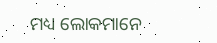ମଧ୍ୟ ଲୋକମାନେ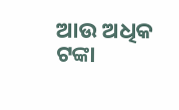ଆଉ ଅଧିକ ଟଙ୍କା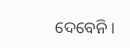ଦେବେନି ।